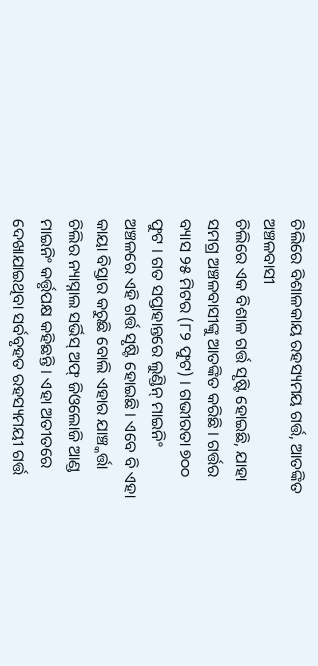ଚିଲିରେ ବିଶାଳକାୟ ରହସ୍ୟମୟ ଗର୍ତ୍ତ, ଆତଙ୍କିତ ଅଞ୍ଚଳବାସୀ
ଚିଲିରେ ଏକ ବିଶାଳ ଗର୍ତ୍ତ ସୃଷ୍ଟି ହୋଇଛି, ଯାହା ସମଗ୍ର ଅଞ୍ଚଳବାସୀଙ୍କୁ ଆତଙ୍କିତ କରିଛି । ଗର୍ତ୍ତର ବ୍ୟାସ ୨୫ ମିଟର (୮୨ ଫୁଟ) । ଗଭୀରତା ୭୦୦ ଫୁଟ । ଗତ ସପ୍ତାହାନ୍ତରେ ଲୁଣ୍ଡିନ୍ ମାଇନିଂ ଅଞ୍ଚଳରେ ଏହି ଗର୍ତ୍ତ ସୃଷ୍ଟି ହୋଇଛି । ଏବେ ବି ଏହା କାୟା ବିସ୍ତାର କରୁଛି ବୋଲି ଏହାର ଯାଞ୍ଚ୍କର୍ତ୍ତା ଚିଲିର ନ୍ୟାସ୍ନାଲ ସର୍ଭିସ୍ ଅଫ୍ ଜିଓଲୋଜି ଆଣ୍ଡ ମାଇନିଂ କର୍ତ୍ତୃପକ୍ଷ କହିଛନ୍ତି । ଏହା ଅତୀତରେ ଦେଖାଯାଇଥିବା ସର୍ବବୃହତ ରହସ୍ୟମୟୀ ଗର୍ତ୍ତ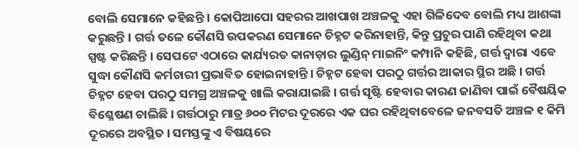ବୋଲି ସେମାନେ କହିଛନ୍ତି । କୋପିଆପୋ ସହରର ଆଖପାଖ ଅଞ୍ଚଳକୁ ଏହା ଗିଳିଦେବ ବୋଲି ମଧ୍ୟ ଆଶଙ୍କା କରୁଛନ୍ତି । ଗର୍ତ୍ତ ତଳେ କୌଣସି ଉପକରଣ ସେମାନେ ଚିହ୍ନଟ କରିନାହାନ୍ତି, କିନ୍ତୁ ପ୍ରଚୁର ପାଣି ରହିଥିବା କଥା ସ୍ପଷ୍ଟ କରିଛନ୍ତି । ସେପଟେ ଏଠାରେ କାର୍ଯ୍ୟରତ କାନାଡ଼ାର ଲୁଣ୍ଡିନ୍ ମାଇନିଂ କମ୍ପାନି କହିଛି, ଗର୍ତ୍ତ ଦ୍ୱାରା ଏବେ ସୁଦ୍ଧା କୌଣସି କର୍ମଚାରୀ ପ୍ରଭାବିତ ହୋଇନାହାନ୍ତି । ଚିହ୍ନଟ ହେବା ପରଠୁ ଗର୍ତ୍ତର ଆକାର ସ୍ଥିର ଅଛି । ଗର୍ତ୍ତ ଚିହ୍ନଟ ହେବା ପରଠୁ ସମଗ୍ର ଅଞ୍ଚଳକୁ ଖାଲି କରାଯାଇଛି । ଗର୍ତ୍ତ ସୃଷ୍ଟି ହେବାର କାରଣ ଜାଣିବା ପାଇଁ ବୈଷୟିକ ବିଶ୍ଳେଷଣ ଚାଲିଛି । ଗର୍ତ୍ତଠାରୁ ମାତ୍ର ୬୦୦ ମିଟର ଦୂରରେ ଏକ ଘର ରହିଥିବାବେଳେ ଜନବସତି ଅଞ୍ଚଳ ୧ କିମି ଦୂରରେ ଅବସ୍ଥିତ । ସମସ୍ତଙ୍କୁ ଏ ବିଷୟରେ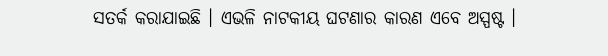ସତର୍କ କରାଯାଇଛି । ଏଭଳି ନାଟକୀୟ ଘଟଣାର କାରଣ ଏବେ ଅସ୍ପଷ୍ଟ ।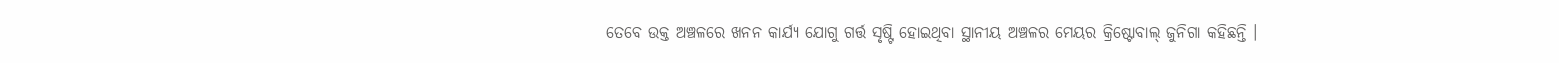ତେବେ ଉକ୍ତ ଅଞ୍ଚଳରେ ଖନନ କାର୍ଯ୍ୟ ଯୋଗୁ ଗର୍ତ୍ତ ସୃଷ୍ଟି ହୋଇଥିବା ସ୍ଥାନୀୟ ଅଞ୍ଚଳର ମେୟର କ୍ରିଷ୍ଟୋବାଲ୍ ଜୁନିଗା କହିଛନ୍ତି ।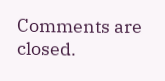Comments are closed.